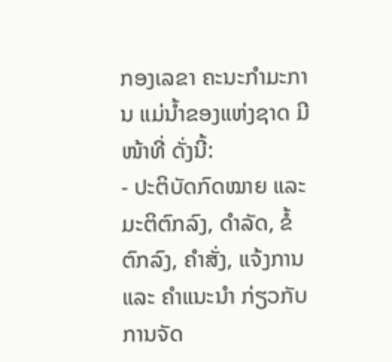ກອງເລຂາ ຄະນະກໍາມະການ ແມ່ນໍ້າຂອງແຫ່ງຊາດ ມີໜ້າທີ່ ດັ່ງນີ້:
- ປະຕິບັດກົດໝາຍ ແລະ ມະຕິຕົກລົງ, ດຳລັດ, ຂໍ້ຕົກລົງ, ຄຳສັ່ງ, ແຈ້ງການ ແລະ ຄຳແນະນຳ ກ່ຽວກັບ ການຈັດ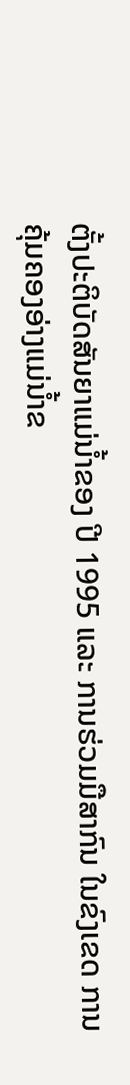ຕັ້ງປະຕິບັດສັນຍາແມ່ນໍ້າຂອງ ປີ 1995 ແລະ ການຮ່ວມມືສາກົນ ໃນຂົງເຂດ ການຄຸ້ມຄອງອ່າງແມ່ນໍ້າຂ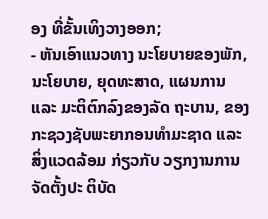ອງ ທີ່ຂັ້ນເທິງວາງອອກ;
- ຫັນເອົາແນວທາງ ນະໂຍບາຍຂອງພັກ, ນະໂຍບາຍ, ຍຸດທະສາດ, ແຜນການ ແລະ ມະຕິຕົກລົງຂອງລັດ ຖະບານ, ຂອງ ກະຊວງຊັບພະຍາກອນທຳມະຊາດ ແລະ ສິ່ງແວດລ້ອມ ກ່ຽວກັບ ວຽກງານການຈັດຕັ້ງປະ ຕິບັດ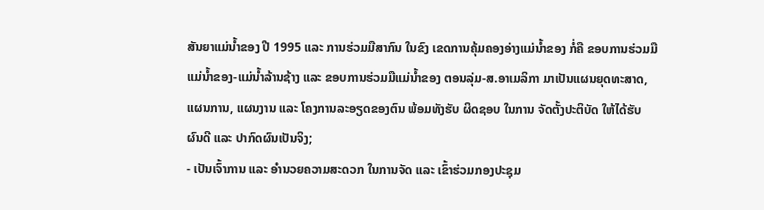ສັນຍາແມ່ນໍ້າຂອງ ປີ 1995 ແລະ ການຮ່ວມມືສາກົນ ໃນຂົງ ເຂດການຄຸ້ມຄອງອ່າງແມ່ນໍ້າຂອງ ກໍ່ຄື ຂອບການຮ່ວມມື ແມ່ນໍ້າຂອງ-ແມ່ນໍ້າລ້ານຊ້າງ ແລະ ຂອບການຮ່ວມມືແມ່ນໍ້າຂອງ ຕອນລຸ່ມ-ສ.ອາເມລິກາ ມາເປັນແຜນຍຸດທະສາດ, ແຜນການ, ແຜນງານ ແລະ ໂຄງການລະອຽດຂອງຕົນ ພ້ອມທັງຮັບ ຜິດຊອບ ໃນການ ຈັດຕັ້ງປະຕິບັດ ໃຫ້ໄດ້ຮັບ ຜົນດີ ແລະ ປາກົດຜົນເປັນຈິງ;
- ເປັນເຈົ້າການ ແລະ ອໍານວຍຄວາມສະດວກ ໃນການຈັດ ແລະ ເຂົ້າຮ່ວມກອງປະຊຸມ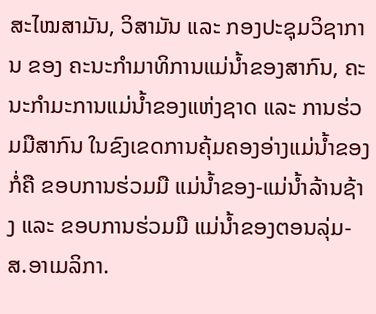ສະໄໝສາມັນ, ວິສາມັນ ແລະ ກອງປະຊຸມວິຊາການ ຂອງ ຄະນະກຳມາທິການແມ່ນໍ້າຂອງສາກົນ, ຄະນະກຳມະການແມ່ນ້ຳຂອງແຫ່ງຊາດ ແລະ ການຮ່ວມມືສາກົນ ໃນຂົງເຂດການຄຸ້ມຄອງອ່າງແມ່ນໍ້າຂອງ ກໍ່ຄື ຂອບການຮ່ວມມື ແມ່ນໍ້າຂອງ-ແມ່ນໍ້າລ້ານຊ້າງ ແລະ ຂອບການຮ່ວມມື ແມ່ນໍ້າຂອງຕອນລຸ່ມ-ສ.ອາເມລິກາ.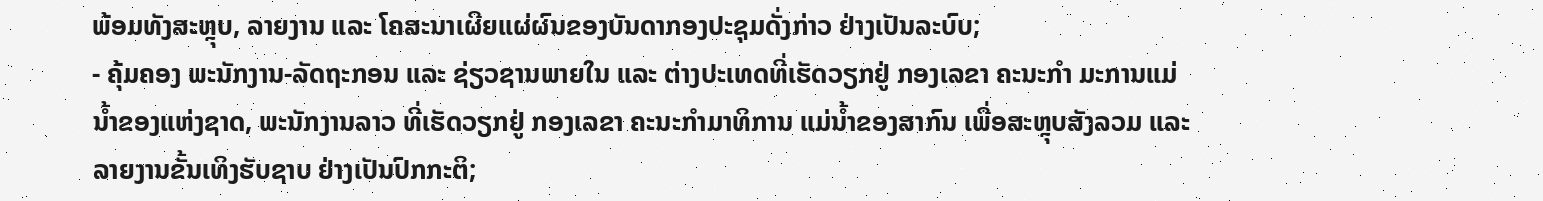ພ້ອມທັງສະຫຼຸບ, ລາຍງານ ແລະ ໂຄສະນາເຜີຍແຜ່ຜົນຂອງບັນດາກອງປະຊຸມດັ່ງກ່າວ ຢ່າງເປັນລະບົບ;
- ຄຸ້ມຄອງ ພະນັກງານ-ລັດຖະກອນ ແລະ ຊ່ຽວຊານພາຍໃນ ແລະ ຕ່າງປະເທດທີ່ເຮັດວຽກຢູ່ ກອງເລຂາ ຄະນະກຳ ມະການແມ່ນ້ຳຂອງແຫ່ງຊາດ, ພະນັກງານລາວ ທີ່ເຮັດວຽກຢູ່ ກອງເລຂາ ຄະນະກໍາມາທິການ ແມ່ນ້ຳຂອງສາກົນ ເພື່ອສະຫຼຸບສັງລວມ ແລະ ລາຍງານຂັ້ນເທິງຮັບຊາບ ຢ່າງເປັນປົກກະຕິ;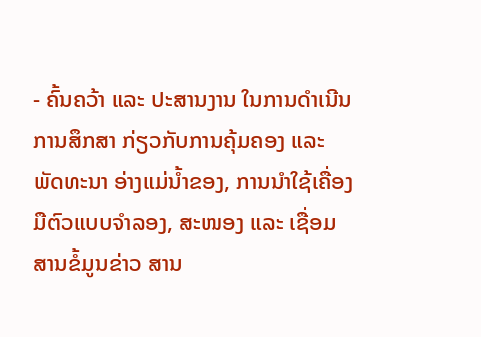- ຄົ້ນຄວ້າ ແລະ ປະສານງານ ໃນການດຳເນີນການສຶກສາ ກ່ຽວກັບການຄຸ້ມຄອງ ແລະ ພັດທະນາ ອ່າງແມ່ນ້ຳຂອງ, ການນຳໃຊ້ເຄື່ອງມືຕົວແບບຈຳລອງ, ສະໜອງ ແລະ ເຊື່ອມສານຂໍ້ມູນຂ່າວ ສານ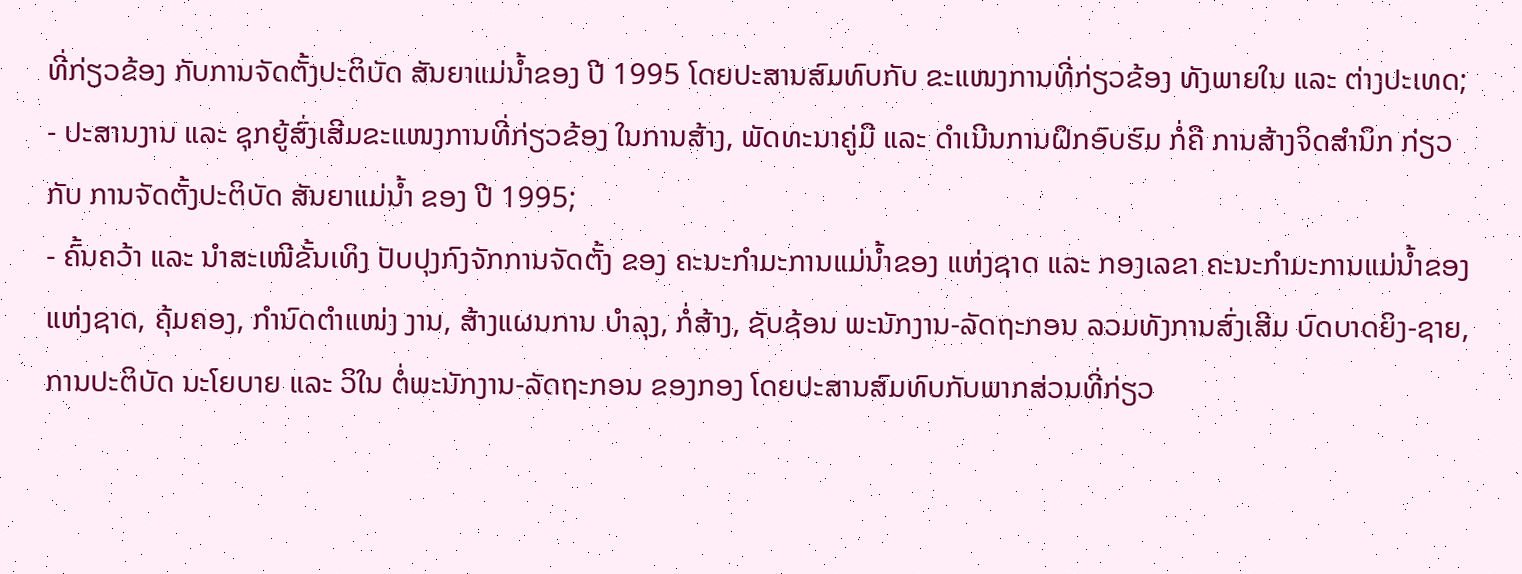ທີ່ກ່ຽວຂ້ອງ ກັບການຈັດຕັ້ງປະຕິບັດ ສັນຍາແມ່ນໍ້າຂອງ ປີ 1995 ໂດຍປະສານສົມທົບກັບ ຂະແໜງການທີ່ກ່ຽວຂ້ອງ ທັງພາຍໃນ ແລະ ຕ່າງປະເທດ;
- ປະສານງານ ແລະ ຊຸກຍູ້ສົ່ງເສີມຂະແໜງການທີ່ກ່ຽວຂ້ອງ ໃນການສ້າງ, ພັດທະນາຄູ່ມື ແລະ ດຳເນີນການຝຶກອົບຮົມ ກໍ່ຄື ການສ້າງຈິດສຳນຶກ ກ່ຽວກັບ ການຈັດຕັ້ງປະຕິບັດ ສັນຍາແມ່ນໍ້າ ຂອງ ປີ 1995;
- ຄົ້ນຄວ້າ ແລະ ນໍາສະເໜີຂັ້ນເທິງ ປັບປຸງກົງຈັກການຈັດຕັ້ງ ຂອງ ຄະນະກຳມະການແມ່ນໍ້າຂອງ ແຫ່ງຊາດ ແລະ ກອງເລຂາ ຄະນະກຳມະການແມ່ນໍ້າຂອງແຫ່ງຊາດ, ຄຸ້ມຄອງ, ກຳນົດຕໍາແໜ່ງ ງານ, ສ້າງແຜນການ ບຳລຸງ, ກໍ່ສ້າງ, ຊັບຊ້ອນ ພະນັກງານ-ລັດຖະກອນ ລວມທັງການສົ່ງເສີມ ບົດບາດຍິງ-ຊາຍ, ການປະຕິບັດ ນະໂຍບາຍ ແລະ ວິໃນ ຕໍ່ພະນັກງານ-ລັດຖະກອນ ຂອງກອງ ໂດຍປະສານສົມທົບກັບພາກສ່ວນທີ່ກ່ຽວ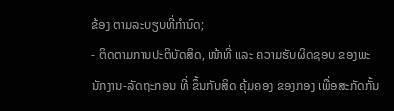ຂ້ອງ ຕາມລະບຽບທີ່ກຳນົດ;
- ຕິດຕາມການປະຕິບັດສິດ, ໜ້າທີ່ ແລະ ຄວາມຮັບຜິດຊອບ ຂອງພະນັກງານ-ລັດຖະກອນ ທີ່ ຂຶ້ນກັບສິດ ຄຸ້ມຄອງ ຂອງກອງ ເພື່ອສະກັດກັ້ນ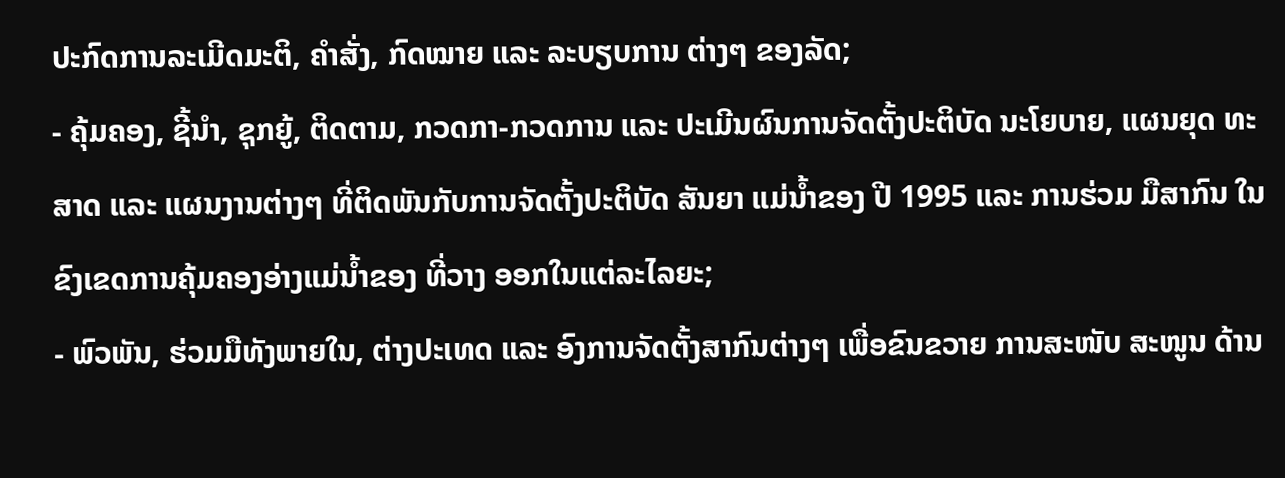ປະກົດການລະເມີດມະຕິ, ຄໍາສັ່ງ, ກົດໝາຍ ແລະ ລະບຽບການ ຕ່າງໆ ຂອງລັດ;
- ຄຸ້ມຄອງ, ຊີ້ນໍາ, ຊຸກຍູ້, ຕິດຕາມ, ກວດກາ-ກວດການ ແລະ ປະເມີນຜົນການຈັດຕັ້ງປະຕິບັດ ນະໂຍບາຍ, ແຜນຍຸດ ທະສາດ ແລະ ແຜນງານຕ່າງໆ ທີ່ຕິດພັນກັບການຈັດຕັ້ງປະຕິບັດ ສັນຍາ ແມ່ນໍ້າຂອງ ປີ 1995 ແລະ ການຮ່ວມ ມືສາກົນ ໃນຂົງເຂດການຄຸ້ມຄອງອ່າງແມ່ນໍ້າຂອງ ທີ່ວາງ ອອກໃນແຕ່ລະໄລຍະ;
- ພົວພັນ, ຮ່ວມມືທັງພາຍໃນ, ຕ່າງປະເທດ ແລະ ອົງການຈັດຕັ້ງສາກົນຕ່າງໆ ເພື່ອຂົນຂວາຍ ການສະໜັບ ສະໜູນ ດ້ານ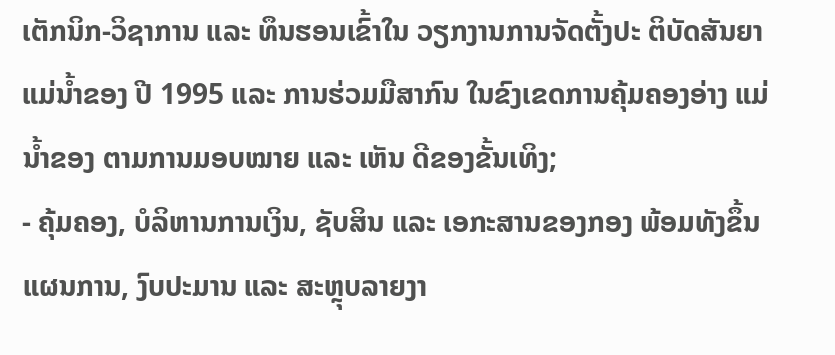ເຕັກນິກ-ວິຊາການ ແລະ ທຶນຮອນເຂົ້າໃນ ວຽກງານການຈັດຕັ້ງປະ ຕິບັດສັນຍາແມ່ນໍ້າຂອງ ປີ 1995 ແລະ ການຮ່ວມມືສາກົນ ໃນຂົງເຂດການຄຸ້ມຄອງອ່າງ ແມ່ນໍ້າຂອງ ຕາມການມອບໝາຍ ແລະ ເຫັນ ດີຂອງຂັ້ນເທິງ;
- ຄຸ້ມຄອງ, ບໍລິຫານການເງິນ, ຊັບສິນ ແລະ ເອກະສານຂອງກອງ ພ້ອມທັງຂຶ້ນແຜນການ, ງົບປະມານ ແລະ ສະຫຼຸບລາຍງາ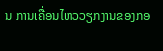ນ ການເຄື່ອນໄຫວວຽກງານຂອງກອ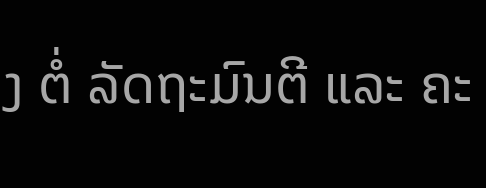ງ ຕໍ່ ລັດຖະມົນຕີ ແລະ ຄະ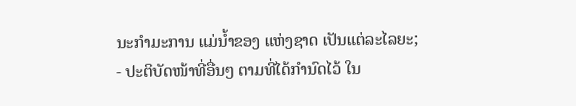ນະກຳມະການ ແມ່ນໍ້າຂອງ ແຫ່ງຊາດ ເປັນແຕ່ລະໄລຍະ;
- ປະຕິບັດໜ້າທີ່ອື່ນໆ ຕາມທີ່ໄດ້ກຳນົດໄວ້ ໃນ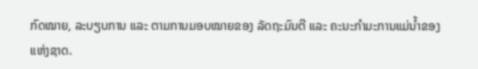ກົດໝາຍ, ລະບຽບການ ແລະ ຕາມການມອບໝາຍຂອງ ລັດຖະມົນຕີ ແລະ ຄະນະກຳມະການແມ່ນໍ້າຂອງແຫ່ງຊາດ.